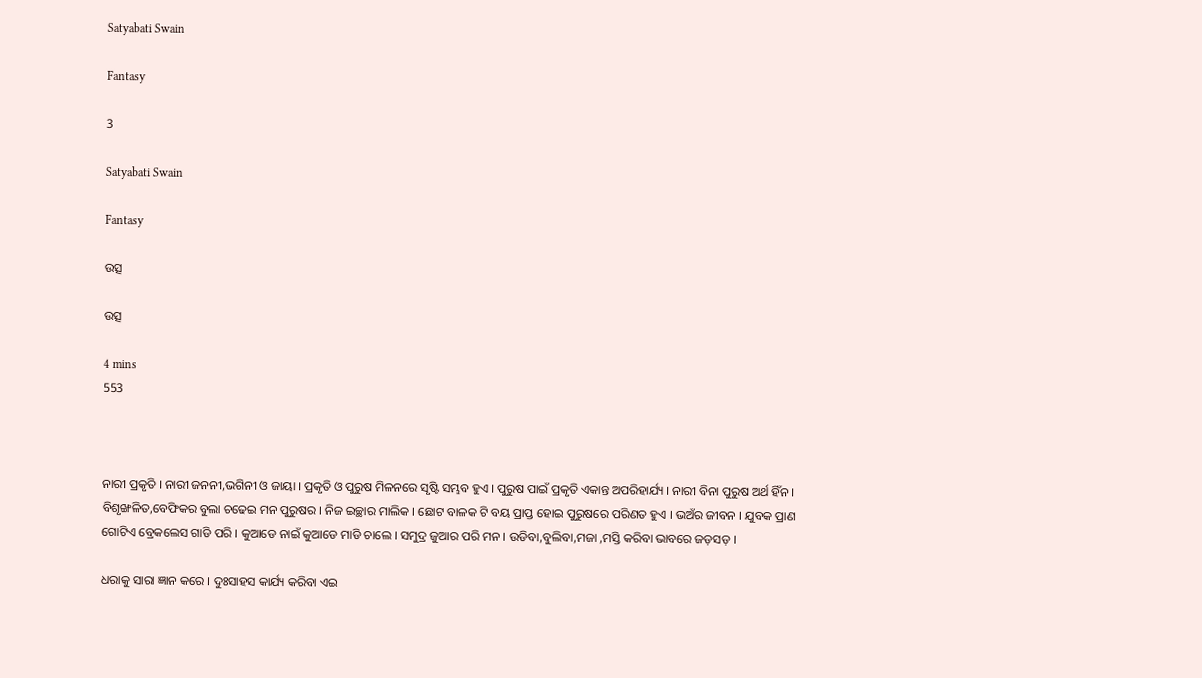Satyabati Swain

Fantasy

3

Satyabati Swain

Fantasy

ଉତ୍ସ

ଉତ୍ସ

4 mins
553



ନାରୀ ପ୍ରକୃତି । ନାରୀ ଜନନୀ,ଭଗିନୀ ଓ ଜାୟା । ପ୍ରକୃତି ଓ ପୁରୁଷ ମିଳନରେ ସୃଷ୍ଟି ସମ୍ଭବ ହୁଏ । ପୁରୁଷ ପାଇଁ ପ୍ରକୃତି ଏକାନ୍ତ ଅପରିହାର୍ଯ୍ୟ । ନାରୀ ବିନା ପୁରୁଷ ଅର୍ଥ ହିଁନ । ବିଶୃଙ୍ଖଳିତ,ବେଫିକର ବୁଲା ଚଢେଇ ମନ ପୁରୁଷର । ନିଜ ଇଚ୍ଛାର ମାଲିକ । ଛୋଟ ବାଳକ ଟି ବୟ ପ୍ରାପ୍ତ ହୋଇ ପୁରୁଷରେ ପରିଣତ ହୁଏ । ଭଅଁର ଜୀବନ । ଯୁବକ ପ୍ରାଣ ଗୋଟିଏ ବ୍ରେକଲେସ ଗାଡି ପରି । କୁଆଡେ ନାଇଁ କୁଆଡେ ମାଡି ଚାଲେ । ସମୁଦ୍ର ଜୁଆର ପରି ମନ । ଉଡିବା,ବୁଲିବା,ମଜା ,ମସ୍ତି କରିବା ଭାବରେ ଜଡ଼ସଡ଼ ।

ଧରାକୁ ସାରା ଜ୍ଞାନ କରେ । ଦୁଃସାହସ କାର୍ଯ୍ୟ କରିବା ଏଇ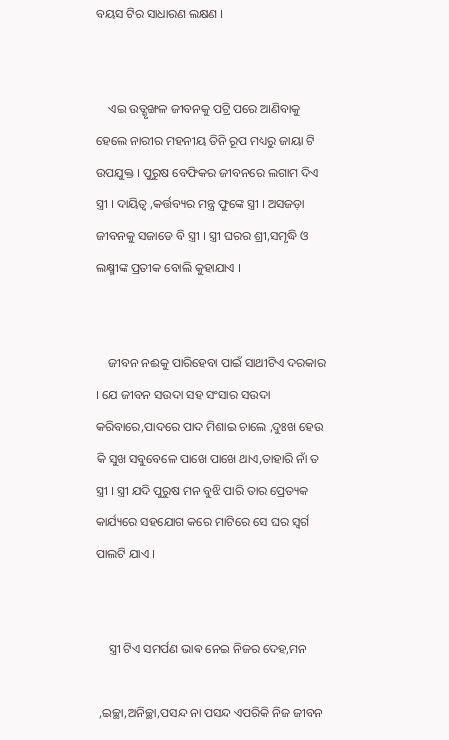ବୟସ ଟିର ସାଧାରଣ ଲକ୍ଷଣ ।


    ଏଇ ଉତ୍ଶୃଙ୍ଖଳ ଜୀବନକୁ ପଟ୍ରି ପରେ ଆଣିବାକୁ ହେଲେ ନାରୀର ମହନୀୟ ତିନି ରୂପ ମଧ୍ୟରୁ ଜାୟା ଟି ଉପଯୁକ୍ତ । ପୁରୁଷ ବେଫିକର ଜୀବନରେ ଲଗାମ ଦିଏ ସ୍ତ୍ରୀ । ଦାୟିତ୍ୱ ,କର୍ତ୍ତବ୍ୟର ମନ୍ତ୍ର ଫୁଙ୍କେ ସ୍ତ୍ରୀ । ଅସଜଡ଼ା ଜୀବନକୁ ସଜାଡେ ବି ସ୍ତ୍ରୀ । ସ୍ତ୍ରୀ ଘରର ଶ୍ରୀ,ସମୃଦ୍ଧି ଓ ଲକ୍ଷ୍ମୀଙ୍କ ପ୍ରତୀକ ବୋଲି କୁହାଯାଏ ।


    ଜୀବନ ନଈକୁ ପାରିହେବା ପାଇଁ ସାଥୀଟିଏ ଦରକାର । ଯେ ଜୀବନ ସଉଦା ସହ ସଂସାର ସଉଦା କରିବାରେ,ପାଦରେ ପାଦ ମିଶାଇ ଚାଲେ ,ଦୁଃଖ ହେଉ କି ସୁଖ ସବୁବେଳେ ପାଖେ ପାଖେ ଥାଏ,ତାହାରି ନାଁ ତ ସ୍ତ୍ରୀ । ସ୍ତ୍ରୀ ଯଦି ପୁରୁଷ ମନ ବୁଝି ପାରି ତାର ପ୍ରେତ୍ୟକ କାର୍ଯ୍ୟରେ ସହଯୋଗ କରେ ମାଟିରେ ସେ ଘର ସ୍ୱର୍ଗ ପାଲଟି ଯାଏ ।


    ସ୍ତ୍ରୀ ଟିଏ ସମର୍ପଣ ଭାଵ ନେଇ ନିଜର ଦେହ,ମନ

 ,ଇଚ୍ଛା,ଅନିଚ୍ଛା,ପସନ୍ଦ ନା ପସନ୍ଦ ଏପରିକି ନିଜ ଜୀବନ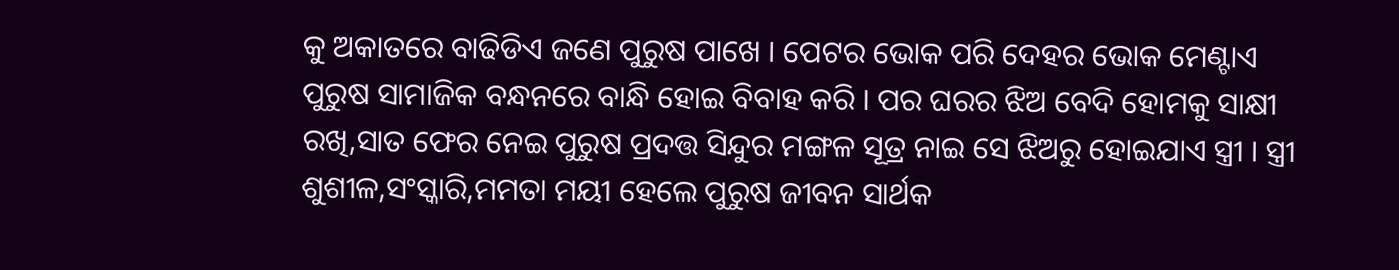କୁ ଅକାତରେ ବାଢିଡିଏ ଜଣେ ପୁରୁଷ ପାଖେ । ପେଟର ଭୋକ ପରି ଦେହର ଭୋକ ମେଣ୍ଟାଏ ପୁରୁଷ ସାମାଜିକ ବନ୍ଧନରେ ବାନ୍ଧି ହୋଇ ବିବାହ କରି । ପର ଘରର ଝିଅ ବେଦି ହୋମକୁ ସାକ୍ଷୀ ରଖି,ସାତ ଫେର ନେଇ ପୁରୁଷ ପ୍ରଦତ୍ତ ସିନ୍ଦୁର ମଙ୍ଗଳ ସୂତ୍ର ନାଇ ସେ ଝିଅରୁ ହୋଇଯାଏ ସ୍ତ୍ରୀ । ସ୍ତ୍ରୀ ଶୁଶୀଳ,ସଂସ୍କାରି,ମମତା ମୟୀ ହେଲେ ପୁରୁଷ ଜୀବନ ସାର୍ଥକ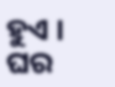ହୁଏ । ଘର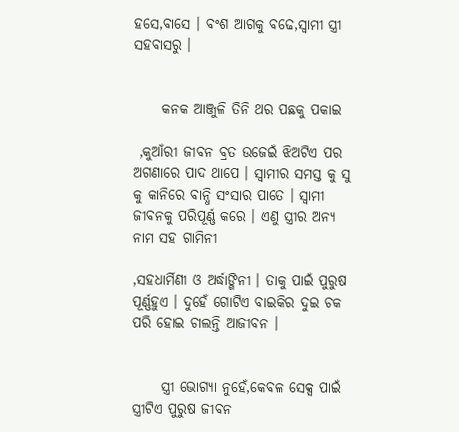ହସେ,ବାସେ । ବଂଶ ଆଗକୁ ବଢେ,ସ୍ୱାମୀ ସ୍ତ୍ରୀ ସହବାସରୁ ।


     କନକ ଆଞ୍ଜୁଳି ତିନି ଥର ପଛକୁ ପକାଇ

 ,କୁଆଁରୀ ଜୀବନ ବ୍ରତ ଉଜେଇଁ ଝିଅଟିଏ ପର ଅଗଣାରେ ପାଦ ଥାପେ । ସ୍ୱାମୀର ସମସ୍ତ କୁ ସୁ କୁ କାନିରେ ବାନ୍ଧି ସଂସାର ପାତେ । ସ୍ୱାମୀ ଜୀବନକୁ ପରିପୂର୍ଣ୍ଣ କରେ । ଏଣୁ ସ୍ତ୍ରୀର ଅନ୍ୟ ନାମ ସହ ଗାମିନୀ

,ସହଧାର୍ମିଣୀ ଓ ଅର୍ଦ୍ଧାଙ୍ଗିନୀ । ତାକୁ ପାଇଁ ପୁରୁଷ ପୂର୍ଣ୍ଣହୁଏ । ଦୁହେଁ ଗୋଟିଏ ବାଇକିର ଦୁଇ ଚକ ପରି ହୋଇ ଚାଲନ୍ତି ଆଜୀବନ ।


     ସ୍ତ୍ରୀ ଭୋଗ୍ୟା ନୁହେଁ,କେବଳ ସେକ୍ସ ପାଇଁ ସ୍ତ୍ରୀଟିଏ ପୁରୁଷ ଜୀବନ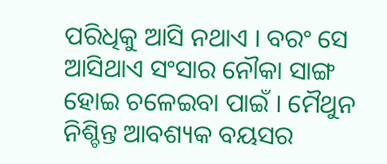ପରିଧିକୁ ଆସି ନଥାଏ । ବରଂ ସେ ଆସିଥାଏ ସଂସାର ନୌକା ସାଙ୍ଗ ହୋଇ ଚଳେଇବା ପାଇଁ । ମୈଥୁନ ନିଶ୍ଚିନ୍ତ ଆବଶ୍ୟକ ବୟସର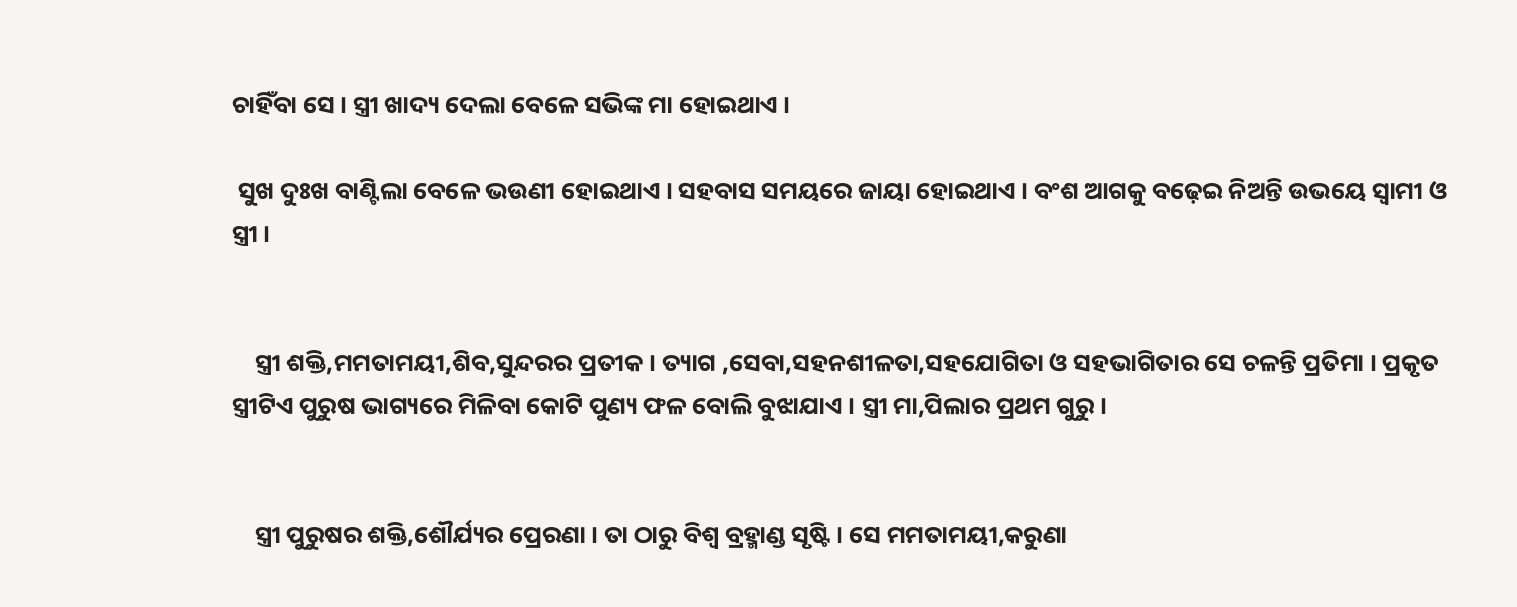ଚାହିଁବା ସେ । ସ୍ତ୍ରୀ ଖାଦ୍ୟ ଦେଲା ବେଳେ ସଭିଙ୍କ ମା ହୋଇଥାଏ ।

 ସୁଖ ଦୁଃଖ ବାଣ୍ଟିଲା ବେଳେ ଭଉଣୀ ହୋଇଥାଏ । ସହବାସ ସମୟରେ ଜାୟା ହୋଇଥାଏ । ବଂଶ ଆଗକୁ ବଢ଼େଇ ନିଅନ୍ତି ଉଭୟେ ସ୍ୱାମୀ ଓ ସ୍ତ୍ରୀ ।


    ସ୍ତ୍ରୀ ଶକ୍ତି,ମମତାମୟୀ,ଶିବ,ସୁନ୍ଦରର ପ୍ରତୀକ । ତ୍ୟାଗ ,ସେବା,ସହନଶୀଳତା,ସହଯୋଗିତା ଓ ସହଭାଗିତାର ସେ ଚଳନ୍ତି ପ୍ରତିମା । ପ୍ରକୃତ ସ୍ତ୍ରୀଟିଏ ପୁରୁଷ ଭାଗ୍ୟରେ ମିଳିବା କୋଟି ପୁଣ୍ୟ ଫଳ ବୋଲି ବୁଝାଯାଏ । ସ୍ତ୍ରୀ ମା,ପିଲାର ପ୍ରଥମ ଗୁରୁ ।


    ସ୍ତ୍ରୀ ପୁରୁଷର ଶକ୍ତି,ଶୌର୍ଯ୍ୟର ପ୍ରେରଣା । ତା ଠାରୁ ବିଶ୍ୱ ବ୍ରହ୍ମାଣ୍ଡ ସୃଷ୍ଟି । ସେ ମମତାମୟୀ,କରୁଣା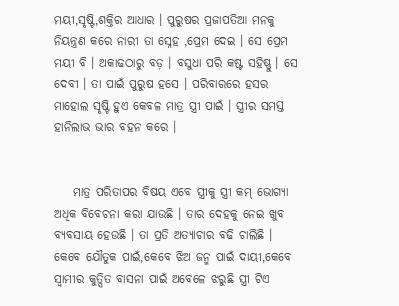ମୟୀ,ସୃଷ୍ଟି,ଶକ୍ତିର ଆଧାର । ପୁରୁଷର ପ୍ରଜାପତିଆ ମନକୁ ନିୟନ୍ତ୍ରଣ କରେ ନାରୀ ତା ସ୍ନେହ ,ପ୍ରେମ ଦେଇ । ସେ ପ୍ରେମ ମୟୀ ବି । ଅକାଢଠାରୁ ବଡ଼ । ବସୁଧା ପରି କଷ୍ଟ ସହିଷ୍ଣୁ । ସେ ଦେବୀ । ତା ପାଇଁ ପୁରୁଷ ହସେ । ପରିବାରରେ ହସର ମାହୋଲ ସୃଷ୍ଟି ହୁଏ କେବଳ ମାତ୍ର ସ୍ତ୍ରୀ ପାଇଁ । ସ୍ତ୍ରୀର ସମସ୍ତ ହାନିଲାଭ ଭାର ବହନ କରେ ।


    ମାତ୍ର ପରିତାପର ବିଷୟ ଏବେ ସ୍ତ୍ରୀକୁ ସ୍ତ୍ରୀ କମ୍ ଭୋଗ୍ୟା ଅଧିକ ବିବେଚନା କରା ଯାଉଛି । ତାର ଦେହକୁ ନେଇ ଖୁବ ବ୍ୟବସାୟ ହେଉଛି । ତା ପ୍ରତି ଅତ୍ୟାଚାର ବଢି ଚାଲିଛି । କେବେ ଯୌତୁକ ପାଇଁ,କେବେ ଝିଅ ଜନ୍ମ ପାଇଁ ଦାୟୀ,କେବେ ସ୍ୱାମୀର କୁତ୍ସିତ ବାସନା ପାଇଁ ଅବେଳେ ଝରୁଛି ସ୍ତ୍ରୀ ଟିଏ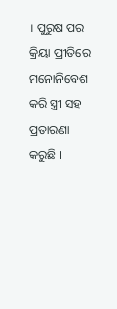। ପୁରୁଷ ପର କ୍ରିୟା ପ୍ରୀତିରେ ମନୋନିବେଶ କରି ସ୍ତ୍ରୀ ସହ ପ୍ରତାରଣା କରୁଛି ।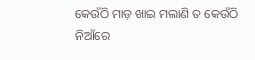କେଉଁଠି ମାଡ଼ ଖାଇ ମଲାଣି ତ କେଉଁଠି ନିଆଁରେ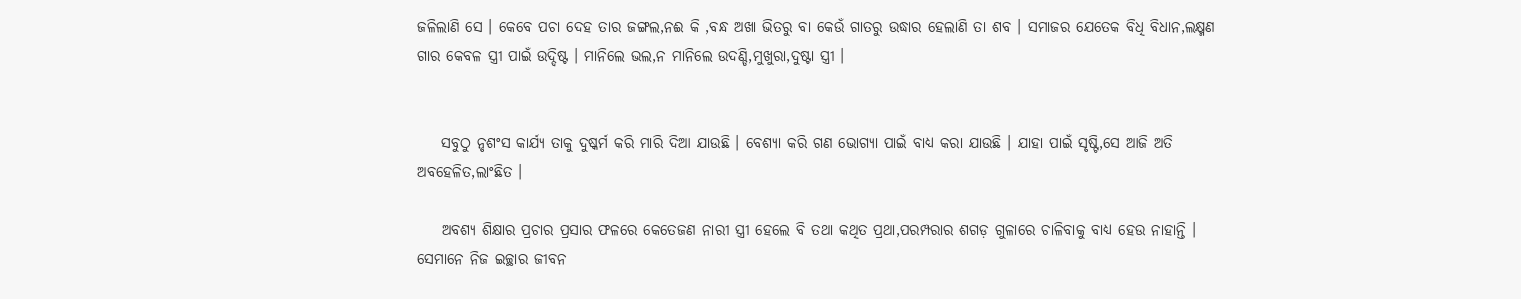ଜଳିଲାଣି ସେ । କେବେ ପଚା ଦେହ ତାର ଜଙ୍ଗଲ,ନଈ କି ,ବନ୍ଧ ଅଖା ଭିତରୁ ବା କେଉଁ ଗାତରୁ ଉଦ୍ଧାର ହେଲାଣି ତା ଶବ । ସମାଜର ଯେତେକ ବିଧି ବିଧାନ,ଲକ୍ଷ୍ମଣ ଗାର କେବଳ ସ୍ତ୍ରୀ ପାଇଁ ଉଦ୍ଦିଷ୍ଟ । ମାନିଲେ ଭଲ,ନ ମାନିଲେ ଉଦଣ୍ଡି,ମୁଖୁରା,ଦୁଷ୍ଟା ସ୍ତ୍ରୀ ।


    ସବୁଠୁ ନୃଶଂସ କାର୍ଯ୍ୟ ତାକୁ ଦୁଷ୍କର୍ମ କରି ମାରି ଦିଆ ଯାଉଛି । ବେଶ୍ୟା କରି ଗଣ ଭୋଗ୍ୟା ପାଇଁ ବାଧ୍ୟ କରା ଯାଉଛି । ଯାହା ପାଇଁ ସୃଷ୍ଟି,ସେ ଆଜି ଅତି ଅବହେଳିତ,ଲାଂଛିତ ।

    ଅବଶ୍ୟ ଶିକ୍ଷାର ପ୍ରଚାର ପ୍ରସାର ଫଳରେ କେତେଜଣ ନାରୀ ସ୍ତ୍ରୀ ହେଲେ ବି ତଥା କଥିତ ପ୍ରଥା,ପରମ୍ପରାର ଶଗଡ଼ ଗୁଳାରେ ଚାଳିବାକୁ ବାଧ୍ୟ ହେଉ ନାହାନ୍ତି । ସେମାନେ ନିଜ ଇଚ୍ଛାର ଜୀବନ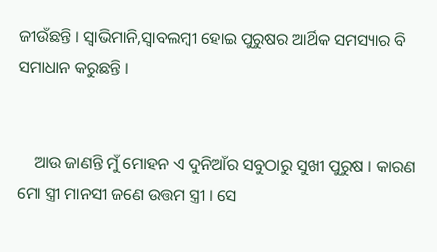ଜୀଉଁଛନ୍ତି । ସ୍ୱାଭିମାନି,ସ୍ୱାବଲମ୍ବୀ ହୋଇ ପୁରୁଷର ଆର୍ଥିକ ସମସ୍ୟାର ବି ସମାଧାନ କରୁଛନ୍ତି ।


    ଆଉ ଜାଣନ୍ତି ମୁଁ ମୋହନ ଏ ଦୁନିଆଁର ସବୁଠାରୁ ସୁଖୀ ପୁରୁଷ । କାରଣ ମୋ ସ୍ତ୍ରୀ ମାନସୀ ଜଣେ ଉତ୍ତମ ସ୍ତ୍ରୀ । ସେ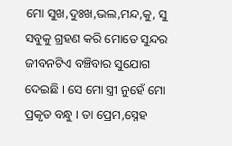ମୋ ସୁଖ,ଦୁଃଖ,ଭଲ,ମନ୍ଦ,କୁ, ସୁ ସବୁକୁ ଗ୍ରହଣ କରି ମୋତେ ସୁନ୍ଦର ଜୀବନଟିଏ ବଞ୍ଚିବାର ସୁଯୋଗ ଦେଇଛି । ସେ ମୋ ସ୍ତ୍ରୀ ନୁହେଁ ମୋ ପ୍ରକୃତ ବନ୍ଧୁ । ତା ପ୍ରେମ,ସ୍ନେହ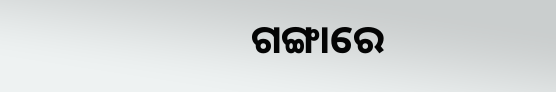ଗଙ୍ଗାରେ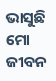ଭାସୁଛି ମୋ ଜୀବନ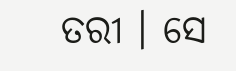ତରୀ । ସେ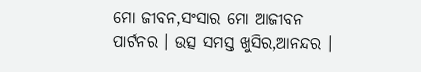ମୋ ଜୀବନ,ସଂସାର ମୋ ଆଜୀବନ ପାର୍ଟନର । ଉତ୍ସ ସମସ୍ତ ଖୁସିର,ଆନନ୍ଦର ।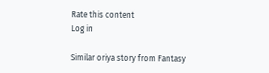Rate this content
Log in

Similar oriya story from Fantasy